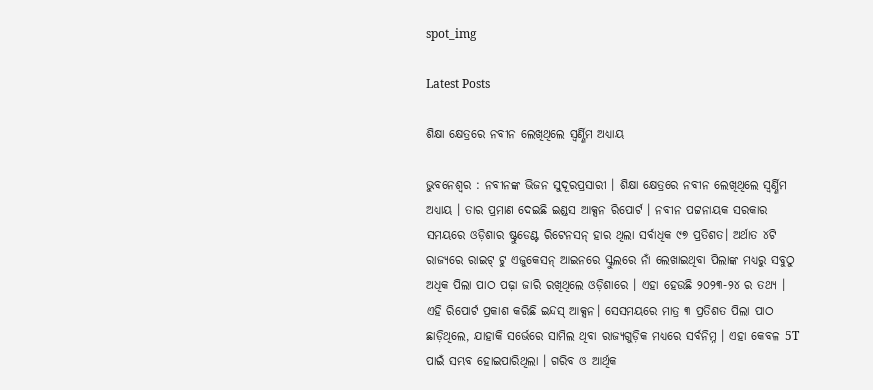spot_img

Latest Posts

ଶିକ୍ଷା କ୍ଷେତ୍ରରେ ନବୀନ ଲେଖିଥିଲେ ସ୍ବର୍ଣ୍ଣିମ ଅଧ୍ୟାୟ

ଭୁବନେଶ୍ବର : ନବୀନଙ୍କ ଭିଜନ ସୁଦୂରପ୍ରସାରୀ । ଶିକ୍ଷା କ୍ଷେତ୍ରରେ ନବୀନ ଲେଖିଥିଲେ ସ୍ବର୍ଣ୍ଣିମ ଅଧ୍ୟାୟ । ତାର ପ୍ରମାଣ ଦେଇଛି ଇଣ୍ଡସ ଆକ୍ସନ ରିପୋର୍ଟ । ନବୀନ ପଟ୍ଟନାୟକ ସରକାର ସମୟରେ ଓଡ଼ିଶାର ଷ୍ଟୁଡେଣ୍ଟ ରିଟେନସନ୍ ହାର ଥିଲା ସର୍ବାଧିକ ୯୭ ପ୍ରତିଶତ। ଅର୍ଥାତ ୪ଟି ରାଜ୍ୟରେ ରାଇଟ୍ ଟୁ ଏଜୁକେସନ୍ ଆଇନରେ ସ୍କୁଲରେ ନାଁ ଲେଖାଇଥିବା ପିଲାଙ୍କ ମଧ୍ୟରୁ ସବୁଠୁ ଅଧିକ ପିଲା ପାଠ ପଢ଼ା ଜାରି ରଖିଥିଲେ ଓଡ଼ିଶାରେ । ଏହା ହେଉଛି ୨୦୨୩-୨୪ ର ତଥ୍ୟ । ଏହି ରିପୋର୍ଟ ପ୍ରକାଶ କରିଛି ଇନ୍ଦସ୍ ଆକ୍ସନ। ସେସମୟରେ ମାତ୍ର ୩ ପ୍ରତିଶତ ପିଲା ପାଠ ଛାଡ଼ିଥିଲେ, ଯାହାକି ସର୍ଭେରେ ସାମିଲ ଥିବା ରାଜ୍ୟଗୁଡ଼ିକ ମଧ୍ୟରେ ସର୍ବନିମ୍ନ । ଏହା କେବଳ 5T ପାଇଁ ସମ୍ଭବ ହୋଇପାରିଥିଲା । ଗରିବ ଓ ଆର୍ଥିକ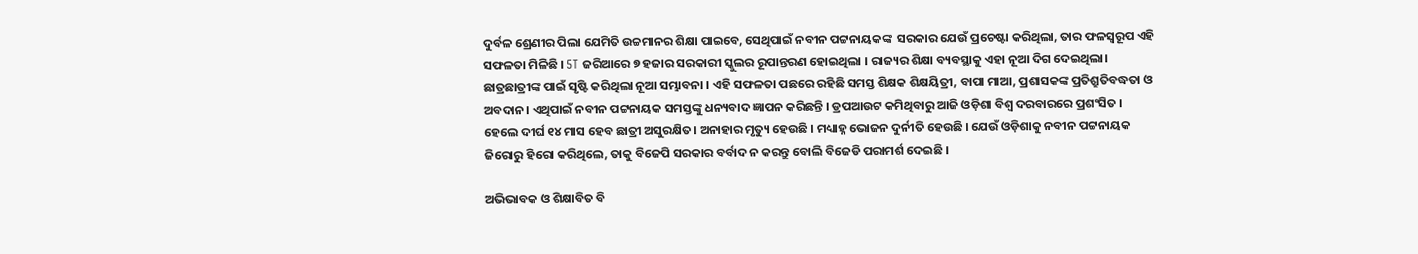ଦୁର୍ବଳ ଶ୍ରେଣୀର ପିଲା ଯେମିତି ଉଚ୍ଚମାନର ଶିକ୍ଷା ପାଇବେ, ସେଥିପାଇଁ ନବୀନ ପଟ୍ଟନାୟକଙ୍କ  ସରକାର ଯେଉଁ ପ୍ରଚେଷ୍ଟା କରିଥିଲା, ତାର ଫଳସ୍ଵରୂପ ଏହି ସଫଳତା ମିଳିଛି । 5T ଜରିଆରେ ୭ ହଜାର ସରକାରୀ ସ୍କୁଲର ରୂପାନ୍ତରଣ ହୋଇଥିଲା । ରାଜ୍ୟର ଶିକ୍ଷା ବ୍ୟବସ୍ଥାକୁ ଏହା ନୂଆ ଦିଗ ଦେଇଥିଲା। ଛାତ୍ରଛାତ୍ରୀଙ୍କ ପାଇଁ ସୃଷ୍ଟି କରିଥିଲା ନୂଆ ସମ୍ଭାବନା । ଏହି ସଫଳତା ପଛରେ ରହିଛି ସମସ୍ତ ଶିକ୍ଷକ ଶିକ୍ଷୟିତ୍ରୀ, ବାପା ମାଆ, ପ୍ରଶାସକଙ୍କ ପ୍ରତିଶ୍ରୁତିବଦ୍ଧତା ଓ ଅବଦାନ। ଏଥିପାଇଁ ନବୀନ ପଟ୍ଟନାୟକ ସମସ୍ତଙ୍କୁ ଧନ୍ୟବାଦ ଜ୍ଞାପନ କରିଛନ୍ତି । ଡ୍ରପଆଉଟ କମିଥିବାରୁ ଆଜି ଓଡ଼ିଶା ବିଶ୍ବ ଦରବାରରେ ପ୍ରଶଂସିତ । ହେଲେ ଦୀର୍ଘ ୧୪ ମାସ ହେବ ଛାତ୍ରୀ ଅସୁରକ୍ଷିତ। ଅନାହାର ମୃତ୍ୟୁ ହେଉଛି । ମଧ୍ୟାହ୍ନ ଭୋଜନ ଦୁର୍ନୀତି ହେଉଛି । ଯେଉଁ ଓଡ଼ିଶାକୁ ନବୀନ ପଟ୍ଟନାୟକ ଜିରୋରୁ ହିରୋ କରିଥିଲେ, ତାକୁ ବିଜେପି ସରକାର ବର୍ବାଦ ନ କରନ୍ତୁ ବୋଲି ବିଜେଡି ପରାମର୍ଶ ଦେଇଛି ।

ଅଭିଭାବକ ଓ ଶିକ୍ଷାବିତ ବି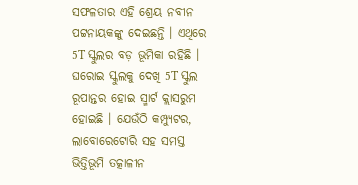ସଫଳତାର ଏହି ଶ୍ରେୟ ନବୀନ ପଟ୍ଟନାୟକଙ୍କୁ ଦେଇଛନ୍ତି । ଏଥିରେ 5T ସ୍କୁଲର ବଡ଼ ଭୂମିକା ରହିଛି । ଘରୋଇ ସ୍କୁଲକୁ ଦେଖି 5T ସ୍କୁଲ ରୂପାନ୍ତର ହୋଇ ସ୍ମାର୍ଟ କ୍ଲାସରୁମ ହୋଇଛି । ଯେଉଁଠି କମ୍ପ୍ୟୁଟର, ଲାବୋରେଟୋରି ସହ ସମସ୍ତ ଭିତ୍ତିଭୂମି ତତ୍କାଳୀନ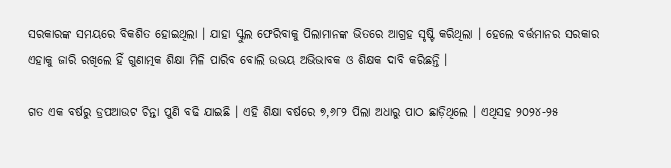ସରକାରଙ୍କ ସମୟରେ ବିକଶିତ ହୋଇଥିଲା । ଯାହା ସ୍କୁଲ ଫେରିବାକୁ ପିଲାମାନଙ୍କ ଭିତରେ ଆଗ୍ରହ ସୃଷ୍ଟି କରିଥିଲା । ହେଲେ ବର୍ତ୍ତମାନର ସରକାର ଏହାକୁ ଜାରି ରଖିଲେ ହିଁ ଗୁଣାତ୍ମକ ଶିକ୍ଷା ମିଳି ପାରିବ ବୋଲି ଉଭୟ ଅଭିଭାବକ ଓ ଶିକ୍ଷକ ଦାବି କରିଛନ୍ତି ।

ଗତ ଏକ ବର୍ଷରୁ ଡ୍ରପଆଉଟ ଚିନ୍ତା ପୁଣି ବଢି ଯାଇଛି । ଏହି ଶିକ୍ଷା ବର୍ଷରେ ୭,୬୮୨ ପିଲା ଅଧାରୁ ପାଠ ଛାଡ଼ିଥିଲେ । ଏଥିସହ ୨୦୨୪-୨୫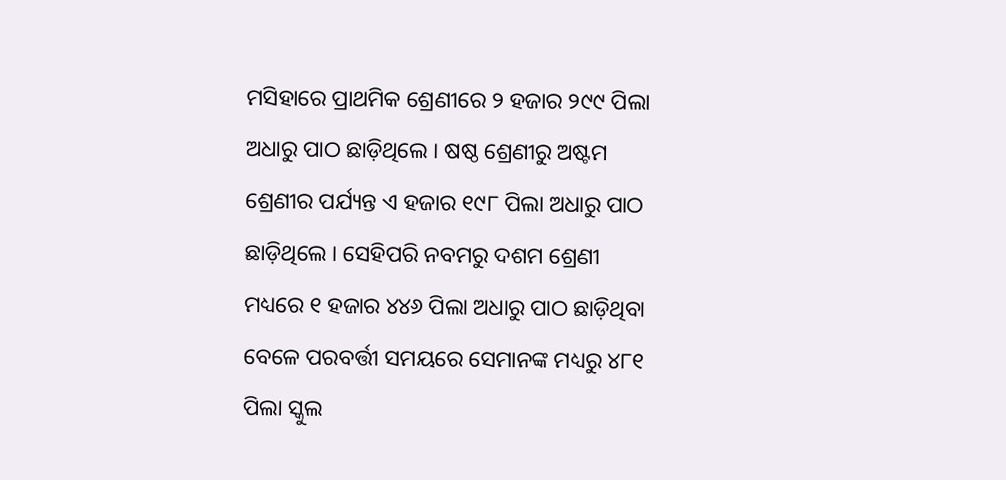ମସିହାରେ ପ୍ରାଥମିକ ଶ୍ରେଣୀରେ ୨ ହଜାର ୨୯୯ ପିଲା ଅଧାରୁ ପାଠ ଛାଡ଼ିଥିଲେ । ଷଷ୍ଠ ଶ୍ରେଣୀରୁ ଅଷ୍ଟମ ଶ୍ରେଣୀର ପର୍ଯ୍ୟନ୍ତ ଏ ହଜାର ୧୯୮ ପିଲା ଅଧାରୁ ପାଠ ଛାଡ଼ିଥିଲେ । ସେହିପରି ନବମରୁ ଦଶମ ଶ୍ରେଣୀ ମଧ୍ୟରେ ୧ ହଜାର ୪୪୬ ପିଲା ଅଧାରୁ ପାଠ ଛାଡ଼ିଥିବା ବେଳେ ପରବର୍ତ୍ତୀ ସମୟରେ ସେମାନଙ୍କ ମଧ୍ୟରୁ ୪୮୧ ପିଲା ସ୍କୁଲ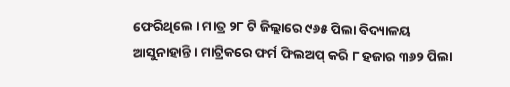ଫେରିଥିଲେ । ମାତ୍ର ୨୮ ଟି ଜିଲ୍ଲାରେ ୯୬୫ ପିଲା ବିଦ୍ୟାଳୟ ଆସୁନାହାନ୍ତି । ମାଟ୍ରିକରେ ଫର୍ମ ଫିଲଅପ୍ କରି ୮ ହଜାର ୩୬୨ ପିଲା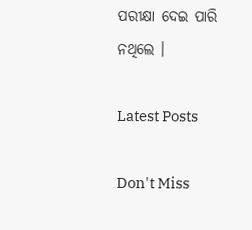ପରୀକ୍ଷା ଦେଇ ପାରି ନଥିଲେ ।

Latest Posts

Don't Miss